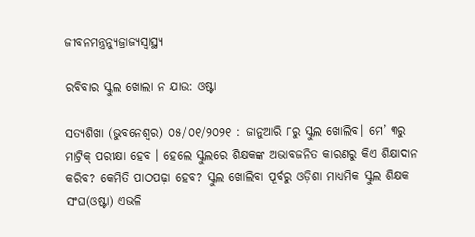ଜୀବନମନ୍ତ୍ରନ୍ୟୁଜ୍ରାଜ୍ୟସ୍ୱାସ୍ଥ୍ୟ

ରବିବାର ସ୍କୁଲ ଖୋଲା ନ ଯାଉ: ଓଷ୍ଟା

ସତ୍ୟଶିଖା (ଭୁବନେଶ୍ୱର) ୦୫/୦୧/୨୦୨୧ : ଜାନୁଆରି ୮ରୁ ସ୍କୁଲ ଖୋଲିବ। ମେ’ ୩ରୁ ମାଟ୍ରିକ୍‌ ପରୀକ୍ଷା ହେବ । ହେଲେ ସ୍କୁଲରେ ଶିକ୍ଷକଙ୍କ ଅଭାବଜନିତ କାରଣରୁ କିଏ ଶିକ୍ଷାଦାନ କରିବ? କେମିତି ପାଠପଢ଼ା ହେବ? ସ୍କୁଲ ଖୋଲିବା ପୂର୍ବରୁ ଓଡ଼ିଶା ମାଧ୍ୟମିକ ସ୍କୁଲ ଶିକ୍ଷକ ସଂଘ(ଓଷ୍ଟା) ଏଭଳି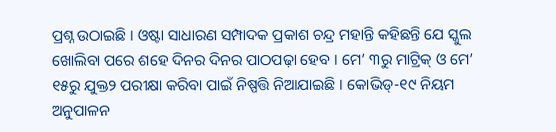ପ୍ରଶ୍ନ ଉଠାଇଛି । ଓଷ୍ଟା ସାଧାରଣ ସମ୍ପାଦକ ପ୍ରକାଶ ଚନ୍ଦ୍ର ମହାନ୍ତି କହିଛନ୍ତି ଯେ ସ୍କୁଲ ଖୋଲିବା ପରେ ଶହେ ଦିନର ଦିନର ପାଠପଢ଼ା ହେବ । ମେ’ ୩ରୁ ମାଟ୍ରିକ୍‌ ଓ ମେ’ ୧୫ରୁ ଯୁକ୍ତ୨ ପରୀକ୍ଷା କରିବା ପାଇଁ ନିଷ୍ପତ୍ତି ନିଆଯାଇଛି । କୋଭିଡ୍‌-୧୯ ନିୟମ ଅନୁପାଳନ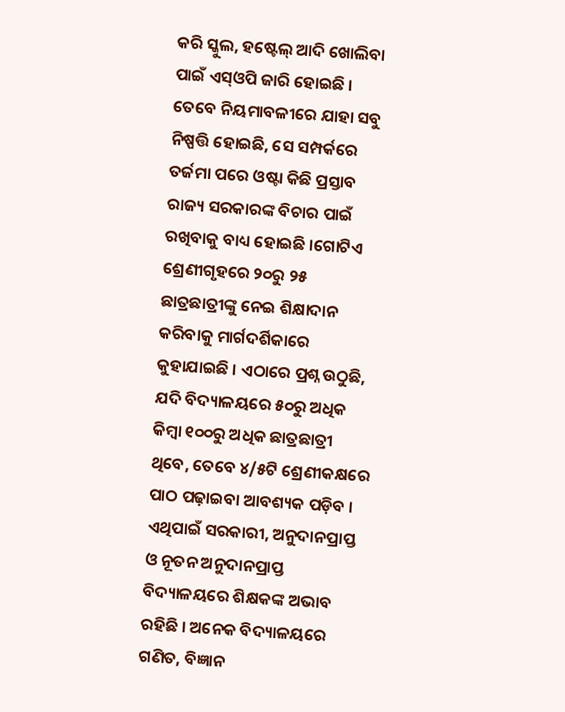କରି ସ୍କୁଲ, ହଷ୍ଟେଲ୍ ଆଦି ଖୋଲିବା ପାଇଁ ଏସ୍‌ଓପି ଜାରି ହୋଇଛି । ତେବେ ନିୟମାବଳୀରେ ଯାହା ସବୁ ନିଷ୍ପତ୍ତି ହୋଇଛି, ସେ ସମ୍ପର୍କରେ ତର୍ଜମା ପରେ ଓଷ୍ଟା କିଛି ପ୍ରସ୍ତାବ ରାଜ୍ୟ ସରକାରଙ୍କ ବିଚାର ପାଇଁ ରଖିବାକୁ ବାଧ୍ୟ ହୋଇଛି ।ଗୋଟିଏ ଶ୍ରେଣୀଗୃହରେ ୨୦ରୁ ୨୫ ଛାତ୍ରଛାତ୍ରୀଙ୍କୁ ନେଇ ଶିକ୍ଷାଦାନ କରିବାକୁ ମାର୍ଗଦର୍ଶିକାରେ କୁହାଯାଇଛି । ଏଠାରେ ପ୍ରଶ୍ନ ଉଠୁଛି, ଯଦି ବିଦ୍ୟାଳୟରେ ୫୦ରୁ ଅଧିକ କିମ୍ବା ୧୦୦ରୁ ଅଧିକ ଛାତ୍ରଛାତ୍ରୀ ଥିବେ, ତେବେ ୪/୫ଟି ଶ୍ରେଣୀକକ୍ଷରେ ପାଠ ପଢ଼ାଇବା ଆବଶ୍ୟକ ପଡ଼ିବ । ଏଥିପାଇଁ ସରକାରୀ, ଅନୁଦାନପ୍ରାପ୍ତ ଓ ନୂତନ ଅନୁଦାନପ୍ରାପ୍ତ ବିଦ୍ୟାଳୟରେ ଶିକ୍ଷକଙ୍କ ଅଭାବ ରହିଛି । ଅନେକ ବିଦ୍ୟାଳୟରେ ଗଣିତ, ବିଜ୍ଞାନ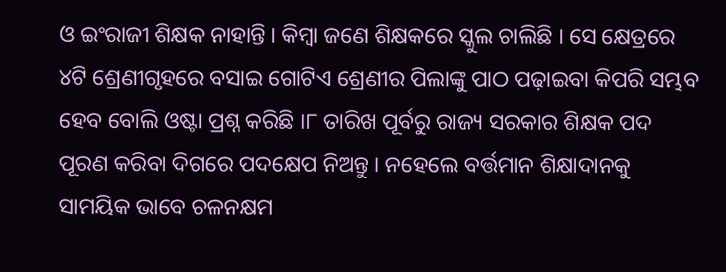ଓ ଇଂରାଜୀ ଶିକ୍ଷକ ନାହାନ୍ତି । କିମ୍ବା ଜଣେ ଶିକ୍ଷକରେ ସ୍କୁଲ ଚାଲିଛି । ସେ କ୍ଷେତ୍ରରେ ୪ଟି ଶ୍ରେଣୀଗୃହରେ ବସାଇ ଗୋଟିଏ ଶ୍ରେଣୀର ପିଲାଙ୍କୁ ପାଠ ପଢ଼ାଇବା କିପରି ସମ୍ଭବ ହେବ ବୋଲି ଓଷ୍ଟା ପ୍ରଶ୍ନ କରିଛି ।୮ ତାରିଖ ପୂର୍ବରୁ ରାଜ୍ୟ ସରକାର ଶିକ୍ଷକ ପଦ ପୂରଣ କରିବା ଦିଗରେ ପଦକ୍ଷେପ ନିଅନ୍ତୁ । ନହେଲେ ବର୍ତ୍ତମାନ ଶିକ୍ଷାଦାନକୁ ସାମୟିକ ଭାବେ ଚଳନକ୍ଷମ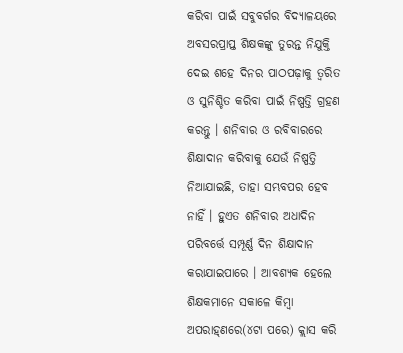କରିବା ପାଇଁ ସବୁବର୍ଗର ବିଦ୍ୟାଳୟରେ ଅବସରପ୍ରାପ୍ତ ଶିକ୍ଷକଙ୍କୁ ତୁରନ୍ତ ନିଯୁକ୍ତି ଦେଇ ଶହେ ଦିନର ପାଠପଢ଼ାକୁ ତ୍ୱରିତ ଓ ସୁନିଶ୍ଚିତ କରିବା ପାଇଁ ନିଷ୍ପତ୍ତି ଗ୍ରହଣ କରନ୍ତୁ । ଶନିବାର ଓ ରବିବାରରେ ଶିକ୍ଷାଦାନ କରିବାକୁ ଯେଉଁ ନିଷ୍ପତ୍ତି ନିଆଯାଇଛି, ତାହା ସମ୍ଭବପର ହେବ ନାହିଁ । ହୁଏତ ଶନିବାର ଅଧାଦିନ ପରିବର୍ତ୍ତେ ସମ୍ପୂର୍ଣ୍ଣ ଦିନ ଶିକ୍ଷାଦାନ କରାଯାଇପାରେ । ଆବଶ୍ୟକ ହେଲେ ଶିକ୍ଷକମାନେ ସକାଳେ କିମ୍ବା ଅପରାହ୍‌ଣରେ(୪ଟା ପରେ) କ୍ଲାସ କରି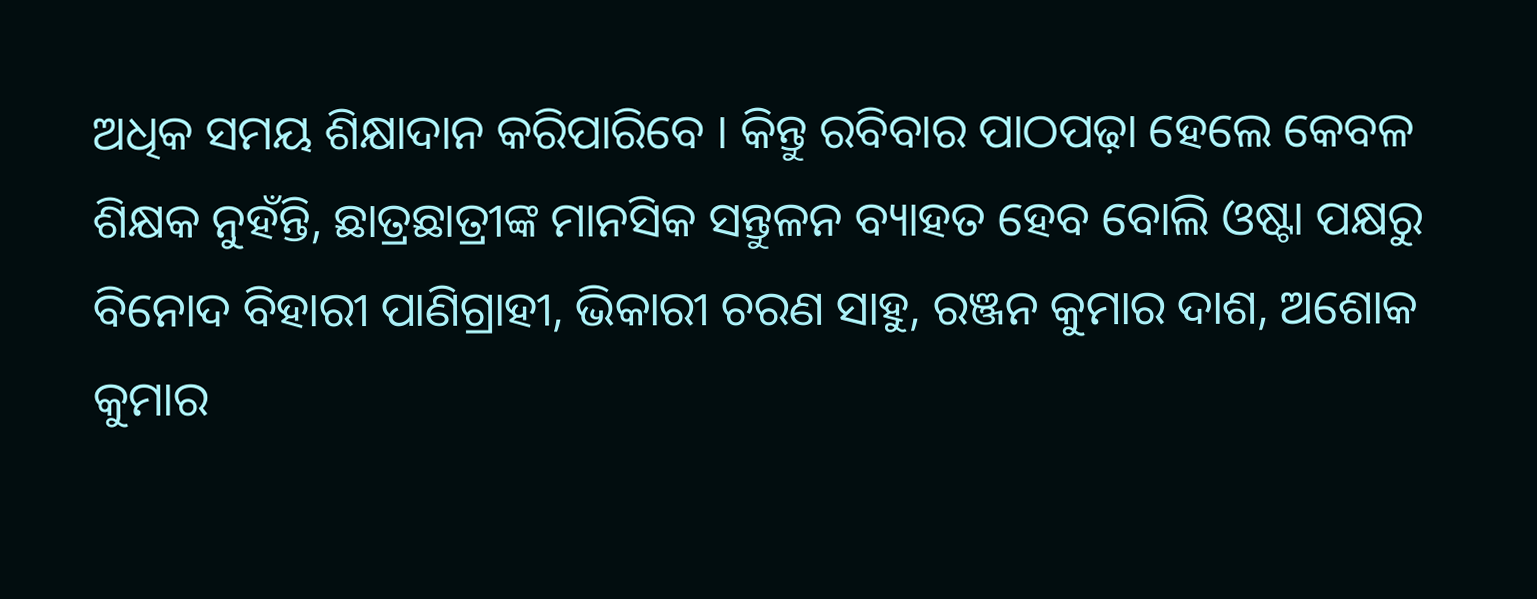ଅଧିକ ସମୟ ଶିକ୍ଷାଦାନ କରିପାରିବେ । କିନ୍ତୁ ରବିବାର ପାଠପଢ଼ା ହେଲେ କେବଳ ଶିକ୍ଷକ ନୁହଁନ୍ତି, ଛାତ୍ରଛାତ୍ରୀଙ୍କ ମାନସିକ ସନ୍ତୁଳନ ବ୍ୟାହତ ହେବ ବୋଲି ଓଷ୍ଟା ପକ୍ଷରୁ ବିନୋଦ ବିହାରୀ ପାଣିଗ୍ରାହୀ, ଭିକାରୀ ଚରଣ ସାହୁ, ରଞ୍ଜନ କୁମାର ଦାଶ, ଅଶୋକ କୁମାର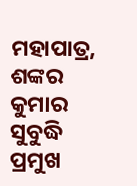ମହାପାତ୍ର, ଶଙ୍କର କୁମାର ସୁବୁଦ୍ଧି ପ୍ରମୁଖ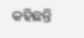କହିଛନ୍ତି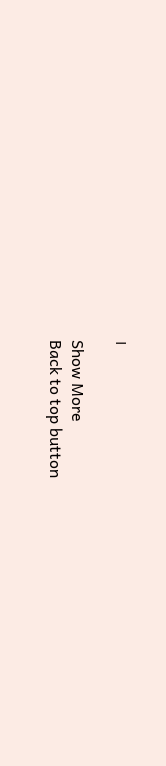।

Show More
Back to top button